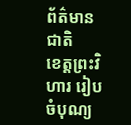ព័ត៌មានជាតិ
ខេត្តព្រះវិហារ រៀបចំបុណ្យ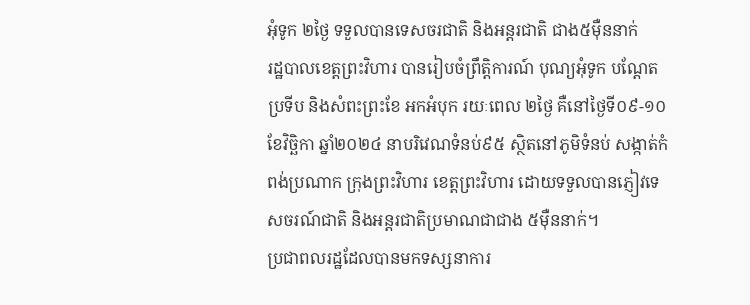អុំទូក ២ថ្ងៃ ទទួលបានទេសចរជាតិ និងអន្តរជាតិ ជាង៥ម៉ឺននាក់
រដ្ឋបាលខេត្តព្រះវិហារ បានរៀបចំព្រឹត្តិការណ៍ បុណ្យអុំទូក បណ្តែតប្រទីប និងសំពះព្រះខែ អកអំបុក រយៈពេល ២ថ្ងៃ គឺនៅថ្ងៃទី០៩-១០ ខែវិច្ឆិកា ឆ្នាំ២០២៤ នាបរិវេណទំនប់៩៥ ស្ថិតនៅភូមិទំនប់ សង្កាត់កំពង់ប្រណាក ក្រុងព្រះវិហារ ខេត្តព្រះវិហារ ដោយទទួលបានភ្ញៀវទេសចរណ៍ជាតិ និងអន្តរជាតិប្រមាណជាជាង ៥ម៉ឺននាក់។
ប្រជាពលរដ្ឋដែលបានមកទស្សនាការ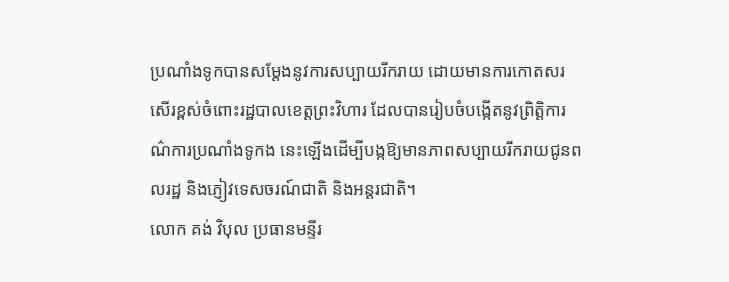ប្រណាំងទូកបានសម្តែងនូវការសប្បាយរីករាយ ដោយមានការកោតសរសើរខ្ពស់ចំពោះរដ្ឋបាលខេត្តព្រះវិហារ ដែលបានរៀបចំបង្កើតនូវព្រិត្តិការណ៌ការប្រណាំងទូកង នេះឡើងដើម្បីបង្កឱ្យមានភាពសប្បាយរីករាយជូនពលរដ្ឋ និងភ្ញៀវទេសចរណ៍ជាតិ និងអន្តរជាតិ។
លោក គង់ វិបុល ប្រធានមន្ទីរ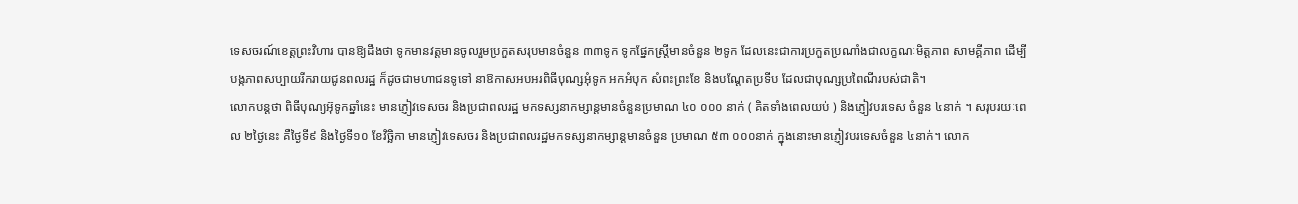ទេសចរណ៍ខេត្តព្រះវិហារ បានឱ្យដឹងថា ទូកមានវត្តមានចូលរួមប្រកួតសរុបមានចំនួន ៣៣ទូក ទូកផ្នែកស្រ្តីមានចំនួន ២ទូក ដែលនេះជាការប្រកួតប្រណាំងជាលក្ខណៈមិត្តភាព សាមគ្គីភាព ដើម្បីបង្កភាពសប្បាយរីករាយជូនពលរដ្ឋ ក៏ដូចជាមហាជនទូទៅ នាឱកាសអបអរពិធីបុណ្សអុំទូក អកអំបុក សំពះព្រះខែ និងបណ្តែតប្រទីប ដែលជាបុណ្សប្រពៃណីរបស់ជាតិ។
លោកបន្តថា ពិធីបុណ្យអ៊ុទូកឆ្នាំនេះ មានភ្ញៀវទេសចរ និងប្រជាពលរដ្ឋ មកទស្សនាកម្សាន្តមានចំនួនប្រមាណ ៤០ ០០០ នាក់ ( គិតទាំងពេលយប់ ) និងភ្ញៀវបរទេស ចំនួន ៤នាក់ ។ សរុបរយៈពេល ២ថ្ងៃនេះ គឺថ្ងៃទី៩ និងថ្ងៃទី១០ ខែវិច្ឆិកា មានភ្ញៀវទេសចរ និងប្រជាពលរដ្ឋមកទស្សនាកម្សាន្តមានចំនួន ប្រមាណ ៥៣ ០០០នាក់ ក្នុងនោះមានភ្ញៀវបរទេសចំនួន ៤នាក់។ លោក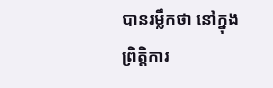បានរម្លឹកថា នៅក្នុងព្រិត្តិការ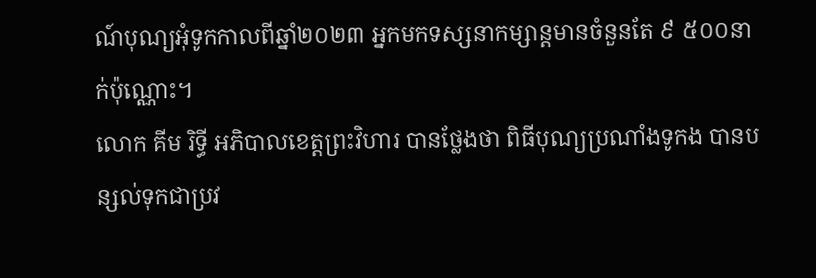ណ៍បុណ្យអុំទូកកាលពីឆ្នាំ២០២៣ អ្នកមកទស្សនាកម្សាន្តមានចំនួនតែ ៩ ៥០០នាក់ប៉ុណ្ណោះ។
លោក គីម រិទ្ធី អភិបាលខេត្តព្រះវិហារ បានថ្លែងថា ពិធីបុណ្យប្រណាំងទូកង បានបន្សល់ទុកជាប្រវ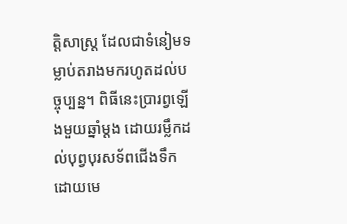ត្តិសាស្ត្រ ដែលជាទំនៀមទម្លាប់តរាងមករហូតដល់បច្ចុប្បន្ន។ ពិធីនេះប្រារព្វឡើងមួយឆ្នាំម្ដង ដោយរម្លឹកដល់បុព្វបុរសទ័ពជើងទឹក ដោយមេ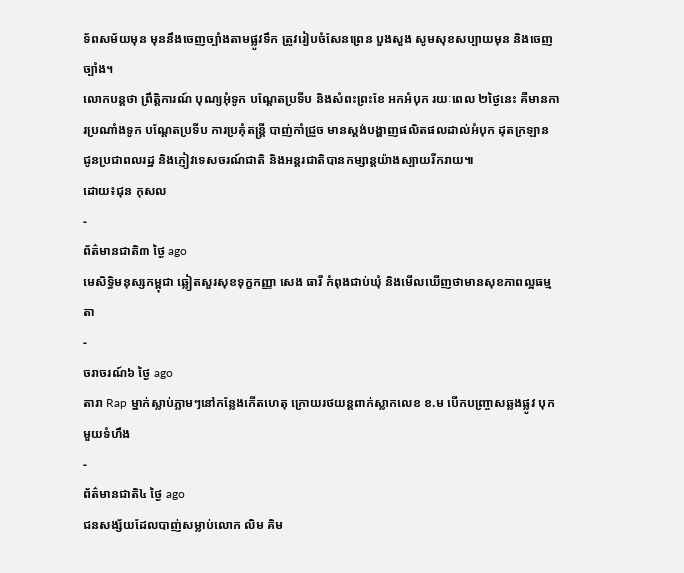ទ័ពសម័យមុន មុននឹងចេញច្បាំងតាមផ្លូវទឹក ត្រូវរៀបចំសែនព្រេន បួងសួង សូមសុខសប្បាយមុន និងចេញច្បាំង។
លោកបន្តថា ព្រឹត្តិការណ៍ បុណ្យអុំទូក បណ្តែតប្រទីប និងសំពះព្រះខែ អកអំបុក រយៈពេល ២ថ្ងៃនេះ គឺមានការប្រណាំងទូក បណ្តែតប្រទីប ការប្រគុំតន្ត្រី បាញ់កាំជ្រួច មានស្តង់បង្ហាញផលិតផលដាល់អំបុក ដុតក្រឡាន ជូនប្រជាពលរដ្ឋ និងភ្ញៀវទេសចរណ៍ជាតិ និងអន្តរជាតិបានកម្សាន្តយ៉ាងស្បាយរីករាយ៕
ដោយ៖ជុន កុសល
-
ព័ត៌មានជាតិ៣ ថ្ងៃ ago
មេសិទ្ធិមនុស្សកម្ពុជា ឆ្លៀតសួរសុខទុក្ខកញ្ញា សេង ធារី កំពុងជាប់ឃុំ និងមើលឃើញថាមានសុខភាពល្អធម្មតា
-
ចរាចរណ៍៦ ថ្ងៃ ago
តារា Rap ម្នាក់ស្លាប់ភ្លាមៗនៅកន្លែងកើតហេតុ ក្រោយរថយន្ដពាក់ស្លាកលេខ ខ.ម បើកបញ្ច្រាសឆ្លងផ្លូវ បុកមួយទំហឹង
-
ព័ត៌មានជាតិ៤ ថ្ងៃ ago
ជនសង្ស័យដែលបាញ់សម្លាប់លោក លិម គិម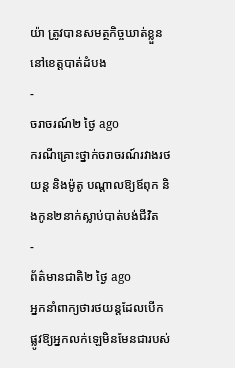យ៉ា ត្រូវបានសមត្ថកិច្ចឃាត់ខ្លួននៅខេត្តបាត់ដំបង
-
ចរាចរណ៍២ ថ្ងៃ ago
ករណីគ្រោះថ្នាក់ចរាចរណ៍រវាងរថយន្ត និងម៉ូតូ បណ្ដាលឱ្យឪពុក និងកូន២នាក់ស្លាប់បាត់បង់ជីវិត
-
ព័ត៌មានជាតិ២ ថ្ងៃ ago
អ្នកនាំពាក្យថារថយន្តដែលបើកផ្លូវឱ្យអ្នកលក់ឡេមិនមែនជារបស់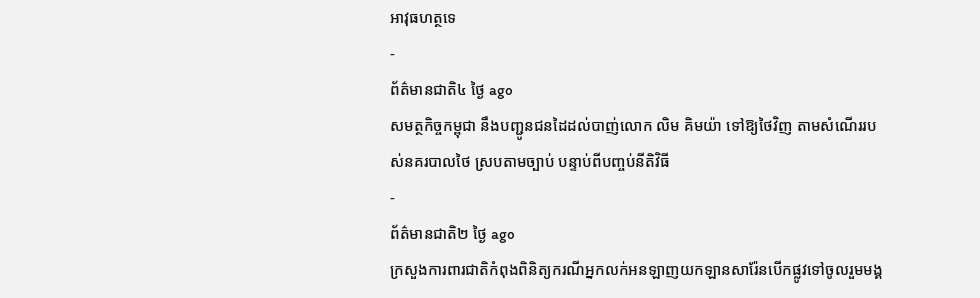អាវុធហត្ថទេ
-
ព័ត៌មានជាតិ៤ ថ្ងៃ ago
សមត្ថកិច្ចកម្ពុជា នឹងបញ្ជូនជនដៃដល់បាញ់លោក លិម គិមយ៉ា ទៅឱ្យថៃវិញ តាមសំណើររបស់នគរបាលថៃ ស្របតាមច្បាប់ បន្ទាប់ពីបញ្ចប់នីតិវិធី
-
ព័ត៌មានជាតិ២ ថ្ងៃ ago
ក្រសួងការពារជាតិកំពុងពិនិត្យករណីអ្នកលក់អនឡាញយកឡានសារ៉ែនបើកផ្លូវទៅចូលរួមមង្គ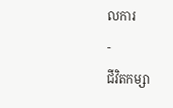លការ
-
ជីវិតកម្សា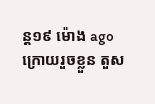ន្ដ១៩ ម៉ោង ago
ក្រោយរួចខ្លួន តួស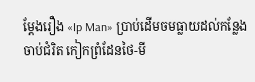ម្ដែងរឿង «Ip Man» ប្រាប់ដើមចមធ្លាយដល់កន្លែងចាប់ជំរិត កៀកព្រំដែនថៃ-មី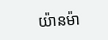យ៉ានម៉ា